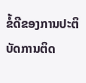ຂໍ້ດີຂອງການປະຕິບັດການຕິດ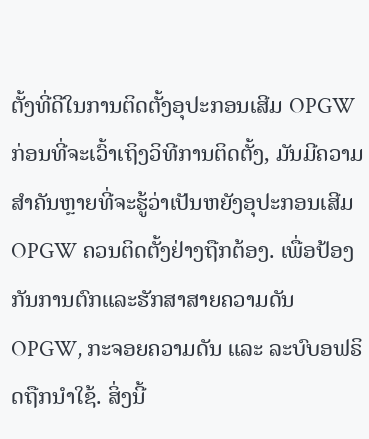ຕັ້ງທີ່ດີໃນການຕິດຕັ້ງອຸປະກອນເສີມ OPGW
ກ່ອນທີ່ຈະເວົ້າເຖິງວິທີການຕິດຕັ້ງ, ມັນມີຄວາມສຳຄັນຫຼາຍທີ່ຈະຮູ້ວ່າເປັນຫຍັງອຸປະກອນເສີມ OPGW ຄວນຕິດຕັ້ງຢ່າງຖືກຕ້ອງ. ເພື່ອປ້ອງກັນການຕົກແລະຮັກສາສາຍຄວາມດັນ OPGW, ກະຈອຍຄວາມດັນ ແລະ ລະບົບອຟຣິດຖືກນຳໃຊ້. ສິ່ງນີ້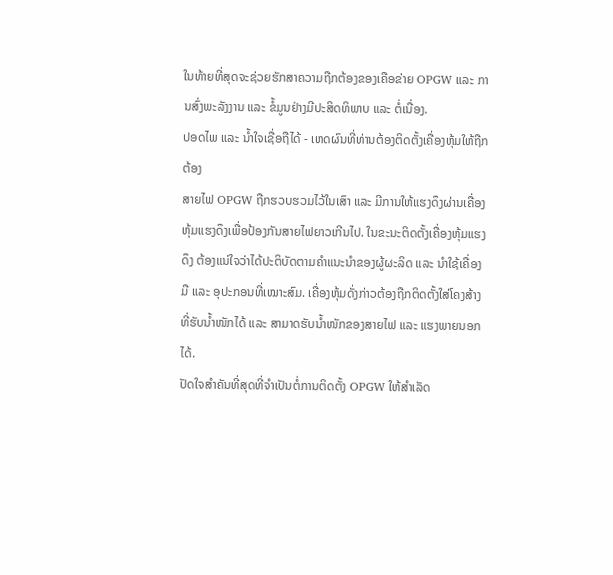ໃນທ້າຍທີ່ສຸດຈະຊ່ວຍຮັກສາຄວາມຖືກຕ້ອງຂອງເຄືອຂ່າຍ OPGW ແລະ ການສົ່ງພະລັງງານ ແລະ ຂໍ້ມູນຢ່າງມີປະສິດທິພາບ ແລະ ຕໍ່ເນື່ອງ.
ປອດໄພ ແລະ ນ້ຳໃຈເຊື່ອຖືໄດ້ - ເຫດຜົນທີ່ທ່ານຕ້ອງຕິດຕັ້ງເຄື່ອງຫຸ້ມໃຫ້ຖືກຕ້ອງ
ສາຍໄຟ OPGW ຖືກຮວບຮວມໄວ້ໃນເສົາ ແລະ ມີການໃຫ້ແຮງດຶງຜ່ານເຄື່ອງຫຸ້ມແຮງດຶງເພື່ອປ້ອງກັນສາຍໄຟຍາວເກີນໄປ. ໃນຂະນະຕິດຕັ້ງເຄື່ອງຫຸ້ມແຮງດຶງ ຕ້ອງແນ່ໃຈວ່າໄດ້ປະຕິບັດຕາມຄຳແນະນຳຂອງຜູ້ຜະລິດ ແລະ ນຳໃຊ້ເຄື່ອງມື ແລະ ອຸປະກອນທີ່ເໝາະສົມ. ເຄື່ອງຫຸ້ມດັ່ງກ່າວຕ້ອງຖືກຕິດຕັ້ງໃສ່ໂຄງສ້າງທີ່ຮັບນ້ຳໜັກໄດ້ ແລະ ສາມາດຮັບນ້ຳໜັກຂອງສາຍໄຟ ແລະ ແຮງພາຍນອກໄດ້.
ປັດໃຈສຳຄັນທີ່ສຸດທີ່ຈຳເປັນຕໍ່ການຕິດຕັ້ງ OPGW ໃຫ້ສຳເລັດ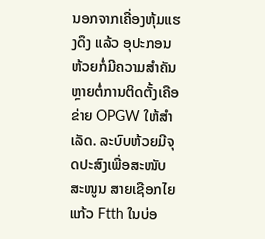ນອກຈາກເຄື່ອງຫຸ້ມແຮງດຶງ ແລ້ວ ອຸປະກອນຫ້ວຍກໍ່ມີຄວາມສຳຄັນຫຼາຍຕໍ່ການຕິດຕັ້ງເຄືອຂ່າຍ OPGW ໃຫ້ສຳເລັດ. ລະບົບຫ້ວຍມີຈຸດປະສົງເພື່ອສະໜັບສະໜູນ ສາຍເຊືອກໄຍແກ້ວ Ftth ໃນບ່ອ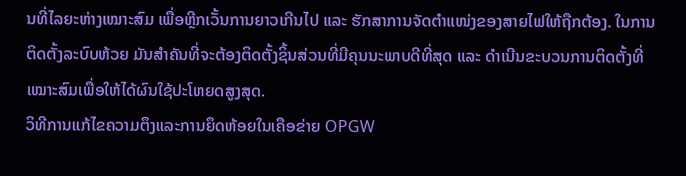ນທີ່ໄລຍະຫ່າງເໝາະສົມ ເພື່ອຫຼີກເວັ້ນການຍາວເກີນໄປ ແລະ ຮັກສາການຈັດຕຳແໜ່ງຂອງສາຍໄຟໃຫ້ຖືກຕ້ອງ. ໃນການຕິດຕັ້ງລະບົບຫ້ວຍ ມັນສຳຄັນທີ່ຈະຕ້ອງຕິດຕັ້ງຊິ້ນສ່ວນທີ່ມີຄຸນນະພາບດີທີ່ສຸດ ແລະ ດຳເນີນຂະບວນການຕິດຕັ້ງທີ່ເໝາະສົມເພື່ອໃຫ້ໄດ້ຜົນໃຊ້ປະໂຫຍດສູງສຸດ.
ວິທີການແກ້ໄຂຄວາມຕຶງແລະການຍຶດຫ້ອຍໃນເຄືອຂ່າຍ OPGW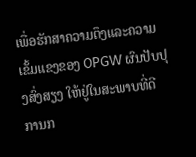ເພື່ອຮັກສາຄວາມຕຶງແລະຄວາມເຂັ້ມແຂງຂອງ OPGW ຜົນປັບປຸງສົ່ງສຽງ ໃຫ້ຢູ່ໃນສະພາບທີ່ດີ ການກ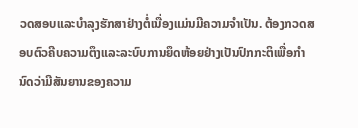ວດສອບແລະບຳລຸງຮັກສາຢ່າງຕໍ່ເນື່ອງແມ່ນມີຄວາມຈຳເປັນ. ຕ້ອງກວດສອບຕົວຄີບຄວາມຕຶງແລະລະບົບການຍຶດຫ້ອຍຢ່າງເປັນປົກກະຕິເພື່ອກຳນົດວ່າມີສັນຍານຂອງຄວາມ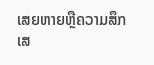ເສຍຫາຍຫຼືຄວາມສຶກເສ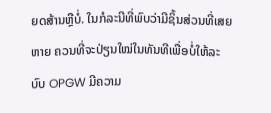ຍດສ້ານຫຼືບໍ່. ໃນກໍລະນີທີ່ພົບວ່າມີຊິ້ນສ່ວນທີ່ເສຍຫາຍ ຄວນທີ່ຈະປ່ຽນໃໝ່ໃນທັນທີເພື່ອບໍ່ໃຫ້ລະບົບ OPGW ມີຄວາມ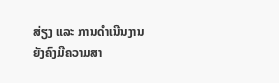ສ່ຽງ ແລະ ການດຳເນີນງານຍັງຄົງມີຄວາມສາ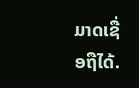ມາດເຊື່ອຖືໄດ້.